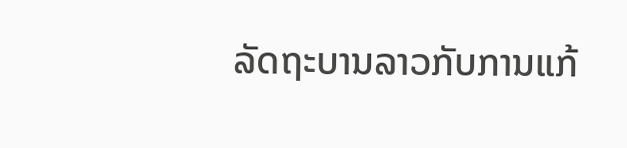ລັດຖະບານລາວກັບການແກ້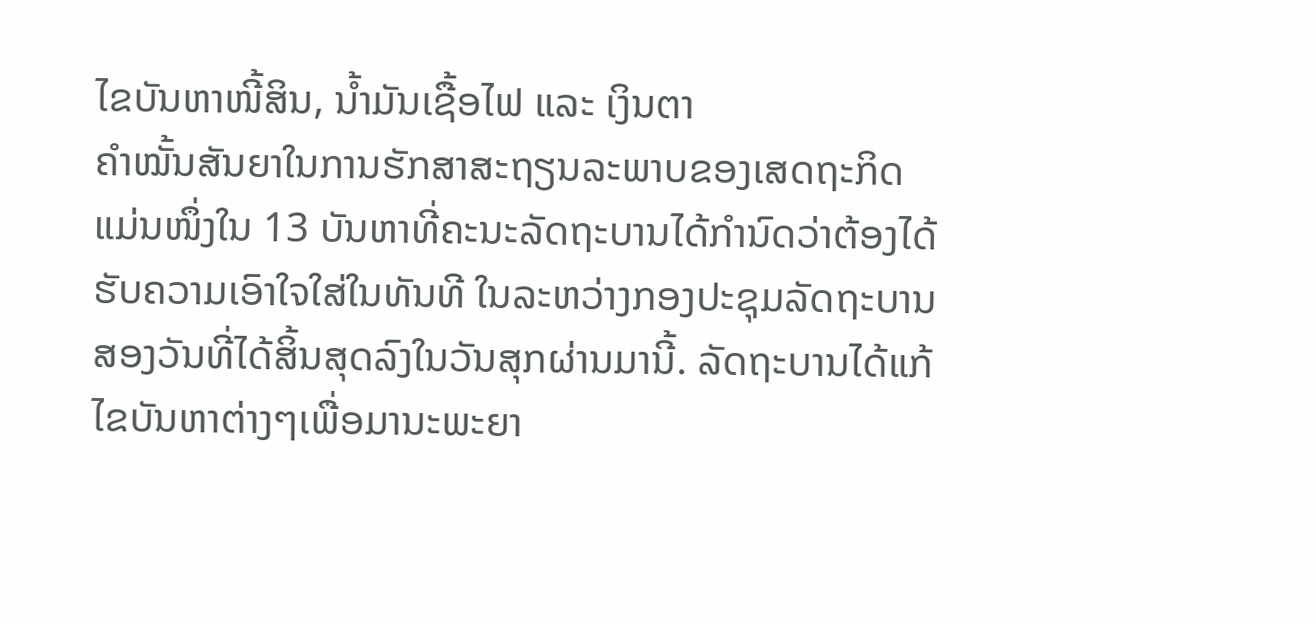ໄຂບັນຫາໜີ້ສິນ, ນໍ້າມັນເຊື້ອໄຟ ແລະ ເງິນຕາ
ຄໍາໝັ້ນສັນຍາໃນການຮັກສາສະຖຽນລະພາບຂອງເສດຖະກິດແມ່ນໜຶ່ງໃນ 13 ບັນຫາທີ່ຄະນະລັດຖະບານໄດ້ກຳນົດວ່າຕ້ອງໄດ້ຮັບຄວາມເອົາໃຈໃສ່ໃນທັນທີ ໃນລະຫວ່າງກອງປະຊຸມລັດຖະບານສອງວັນທີ່ໄດ້ສິ້ນສຸດລົງໃນວັນສຸກຜ່ານມານີ້. ລັດຖະບານໄດ້ແກ້ໄຂບັນຫາຕ່າງໆເພື່ອມານະພະຍາ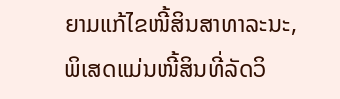ຍາມແກ້ໄຂໜີ້ສິນສາທາລະນະ, ພິເສດແມ່ນໜີ້ສິນທີ່ລັດວິ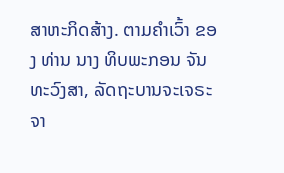ສາຫະກິດສ້າງ. ຕາມຄໍາເວົ້າ ຂອງ ທ່ານ ນາງ ທິບພະກອນ ຈັນທະວົງສາ, ລັດຖະບານຈະເຈຣະຈາ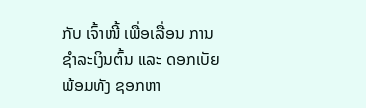ກັບ ເຈົ້າໜີ້ ເພື່ອເລື່ອນ ການຊໍາລະເງິນຕົ້ນ ແລະ ດອກເບັຍ ພ້ອມທັງ ຊອກຫາ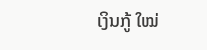ເງິນກູ້ ໃໝ່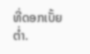ທີ່ດອກເບັ້ຍຕ່ຳ.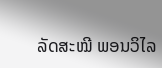ລັດສະໝີ ພອນວິໄລ